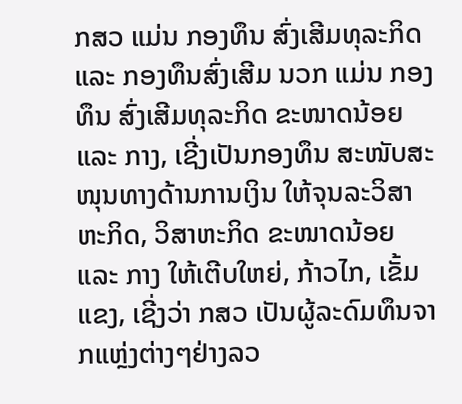ກສວ ແມ່ນ ກອງທຶນ ສົ່ງເສີມທຸລະກິດ ແລະ ກອງທຶນສົ່ງເສີມ ນວກ ແມ່ນ ກອງທຶນ ສົ່ງເສີມທຸລະກິດ ຂະໜາດນ້ອຍ ແລະ ກາງ, ເຊີ່ງເປັນກອງທຶນ ສະໜັບສະໜຸນທາງດ້ານການເງິນ ໃຫ້ຈຸນລະວິສາຫະກິດ, ວິສາຫະກິດ ຂະໜາດນ້ອຍ ແລະ ກາງ ໃຫ້ເຕີບໃຫຍ່, ກ້າວໄກ, ເຂັ້ມແຂງ, ເຊີ່ງວ່າ ກສວ ເປັນຜູ້ລະດົມທຶນຈາກແຫຼ່ງຕ່າງໆຢ່າງລວ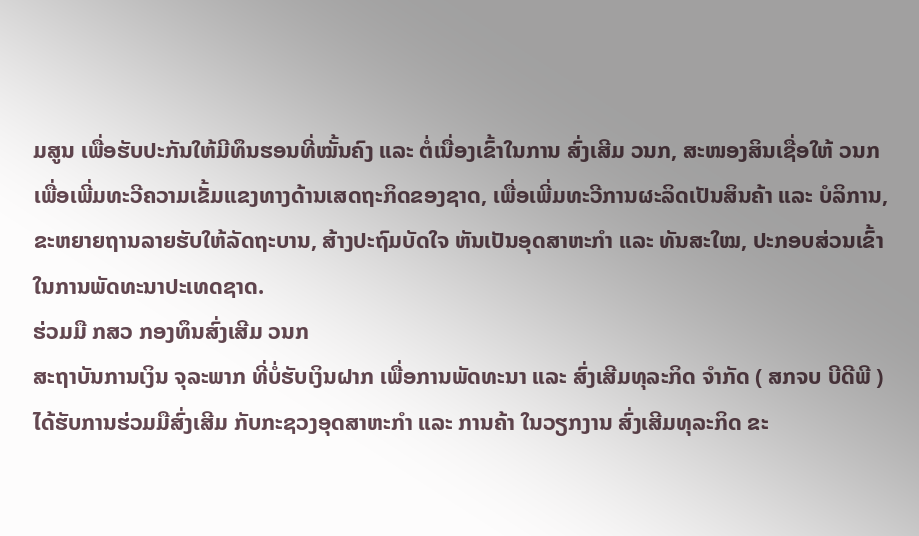ມສູນ ເພື່ອຮັບປະກັນໃຫ້ມີທຶນຮອນທີ່ໝັ້ນຄົງ ແລະ ຕໍ່ເນື່ອງເຂົ້າໃນການ ສົ່ງເສີມ ວນກ, ສະໜອງສິນເຊື່ອໃຫ້ ວນກ ເພື່ອເພີ່ມທະວີຄວາມເຂັ້ມແຂງທາງດ້ານເສດຖະກິດຂອງຊາດ, ເພື່ອເພີ່ມທະວີການຜະລິດເປັນສິນຄ້າ ແລະ ບໍລິການ, ຂະຫຍາຍຖານລາຍຮັບໃຫ້ລັດຖະບານ, ສ້າງປະຖົມບັດໃຈ ຫັນເປັນອຸດສາຫະກຳ ແລະ ທັນສະໃໝ, ປະກອບສ່ວນເຂົ້າໃນການພັດທະນາປະເທດຊາດ.
ຮ່ວມມື ກສວ ກອງທຶນສົ່ງເສີມ ວນກ
ສະຖາບັນການເງິນ ຈຸລະພາກ ທີ່ບໍ່ຮັບເງິນຝາກ ເພື່ອການພັດທະນາ ແລະ ສົ່ງເສີມທຸລະກິດ ຈຳກັດ ( ສກຈບ ບີດີພີ ) ໄດ້ຮັບການຮ່ວມມືສົ່ງເສີມ ກັບກະຊວງອຸດສາຫະກຳ ແລະ ການຄ້າ ໃນວຽກງານ ສົ່ງເສີມທຸລະກິດ ຂະ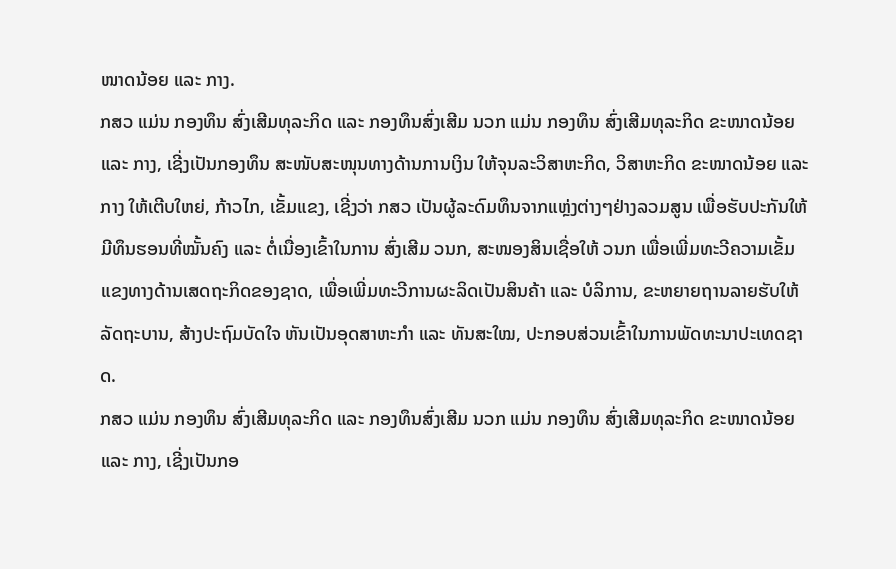ໜາດນ້ອຍ ແລະ ກາງ.
ກສວ ແມ່ນ ກອງທຶນ ສົ່ງເສີມທຸລະກິດ ແລະ ກອງທຶນສົ່ງເສີມ ນວກ ແມ່ນ ກອງທຶນ ສົ່ງເສີມທຸລະກິດ ຂະໜາດນ້ອຍ ແລະ ກາງ, ເຊີ່ງເປັນກອງທຶນ ສະໜັບສະໜຸນທາງດ້ານການເງິນ ໃຫ້ຈຸນລະວິສາຫະກິດ, ວິສາຫະກິດ ຂະໜາດນ້ອຍ ແລະ ກາງ ໃຫ້ເຕີບໃຫຍ່, ກ້າວໄກ, ເຂັ້ມແຂງ, ເຊີ່ງວ່າ ກສວ ເປັນຜູ້ລະດົມທຶນຈາກແຫຼ່ງຕ່າງໆຢ່າງລວມສູນ ເພື່ອຮັບປະກັນໃຫ້ມີທຶນຮອນທີ່ໝັ້ນຄົງ ແລະ ຕໍ່ເນື່ອງເຂົ້າໃນການ ສົ່ງເສີມ ວນກ, ສະໜອງສິນເຊື່ອໃຫ້ ວນກ ເພື່ອເພີ່ມທະວີຄວາມເຂັ້ມແຂງທາງດ້ານເສດຖະກິດຂອງຊາດ, ເພື່ອເພີ່ມທະວີການຜະລິດເປັນສິນຄ້າ ແລະ ບໍລິການ, ຂະຫຍາຍຖານລາຍຮັບໃຫ້ລັດຖະບານ, ສ້າງປະຖົມບັດໃຈ ຫັນເປັນອຸດສາຫະກຳ ແລະ ທັນສະໃໝ, ປະກອບສ່ວນເຂົ້າໃນການພັດທະນາປະເທດຊາດ.
ກສວ ແມ່ນ ກອງທຶນ ສົ່ງເສີມທຸລະກິດ ແລະ ກອງທຶນສົ່ງເສີມ ນວກ ແມ່ນ ກອງທຶນ ສົ່ງເສີມທຸລະກິດ ຂະໜາດນ້ອຍ ແລະ ກາງ, ເຊີ່ງເປັນກອ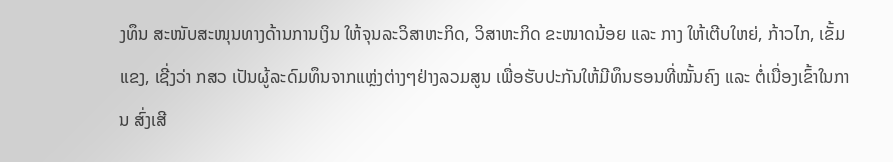ງທຶນ ສະໜັບສະໜຸນທາງດ້ານການເງິນ ໃຫ້ຈຸນລະວິສາຫະກິດ, ວິສາຫະກິດ ຂະໜາດນ້ອຍ ແລະ ກາງ ໃຫ້ເຕີບໃຫຍ່, ກ້າວໄກ, ເຂັ້ມແຂງ, ເຊີ່ງວ່າ ກສວ ເປັນຜູ້ລະດົມທຶນຈາກແຫຼ່ງຕ່າງໆຢ່າງລວມສູນ ເພື່ອຮັບປະກັນໃຫ້ມີທຶນຮອນທີ່ໝັ້ນຄົງ ແລະ ຕໍ່ເນື່ອງເຂົ້າໃນການ ສົ່ງເສີ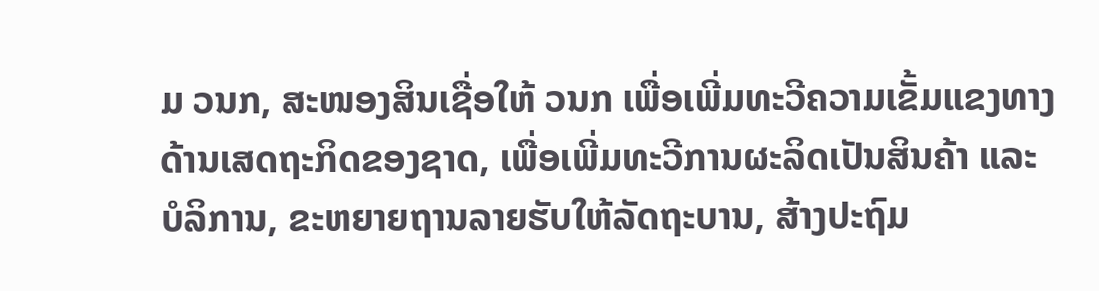ມ ວນກ, ສະໜອງສິນເຊື່ອໃຫ້ ວນກ ເພື່ອເພີ່ມທະວີຄວາມເຂັ້ມແຂງທາງດ້ານເສດຖະກິດຂອງຊາດ, ເພື່ອເພີ່ມທະວີການຜະລິດເປັນສິນຄ້າ ແລະ ບໍລິການ, ຂະຫຍາຍຖານລາຍຮັບໃຫ້ລັດຖະບານ, ສ້າງປະຖົມ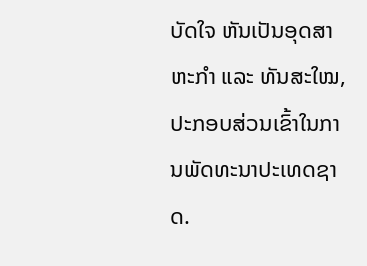ບັດໃຈ ຫັນເປັນອຸດສາຫະກຳ ແລະ ທັນສະໃໝ, ປະກອບສ່ວນເຂົ້າໃນການພັດທະນາປະເທດຊາດ.